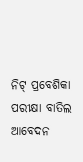ନିଟ୍ ପ୍ରବେଶିକା ପରୀକ୍ଷା ବାତିଲ ଆବେଦନ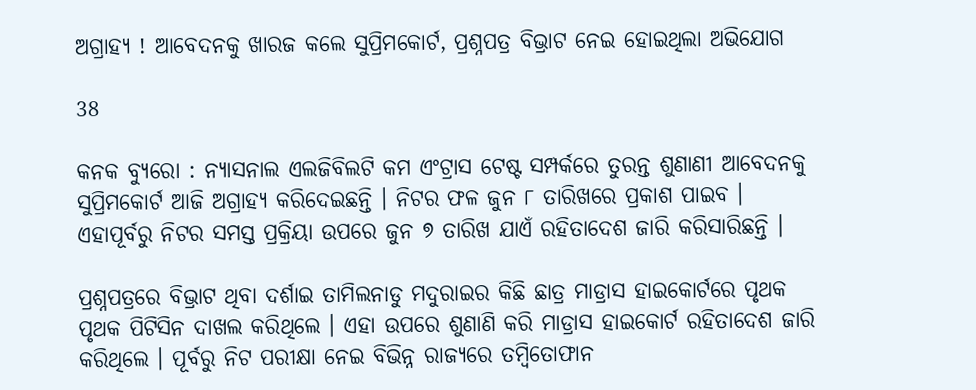ଅଗ୍ରାହ୍ୟ ! ଆବେଦନକୁ ଖାରଜ କଲେ ସୁପ୍ରିମକୋର୍ଟ, ପ୍ରଶ୍ନପତ୍ର ବିଭ୍ରାଟ ନେଇ ହୋଇଥିଲା ଅଭିଯୋଗ

38

କନକ ବ୍ୟୁରୋ : ନ୍ୟାସନାଲ ଏଲଜିବିଲଟି କମ ଏଂଟ୍ରାସ ଟେଷ୍ଟ ସମ୍ପର୍କରେ ତୁରନ୍ତ ଶୁଣାଣୀ ଆବେଦନକୁ ସୁପ୍ରିମକୋର୍ଟ ଆଜି ଅଗ୍ରାହ୍ୟ କରିଦେଇଛନ୍ତି । ନିଟର ଫଳ ଜୁନ ୮ ତାରିଖରେ ପ୍ରକାଶ ପାଇବ । ଏହାପୂର୍ବରୁ ନିଟର ସମସ୍ତ ପ୍ରକ୍ରିୟା ଉପରେ ଜୁନ ୭ ତାରିଖ ଯାଏଁ ରହିତାଦେଶ ଜାରି କରିସାରିଛନ୍ତି ।

ପ୍ରଶ୍ନପତ୍ରରେ ବିଭ୍ରାଟ ଥିବା ଦର୍ଶାଇ ତାମିଲନାଡୁ ମଦୁରାଇର କିଛି ଛାତ୍ର ମାଡ୍ରାସ ହାଇକୋର୍ଟରେ ପୃଥକ ପୃଥକ ପିଟିସିନ ଦାଖଲ କରିଥିଲେ । ଏହା ଉପରେ ଶୁଣାଣି କରି ମାଡ୍ରାସ ହାଇକୋର୍ଟ ରହିତାଦେଶ ଜାରି କରିଥିଲେ । ପୂର୍ବରୁ ନିଟ ପରୀକ୍ଷା ନେଇ ବିଭିନ୍ନ ରାଜ୍ୟରେ ତମ୍ବିତୋଫାନ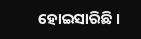ହୋଇସାରିଛି ।